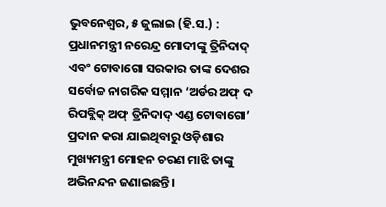ଭୁବନେଶ୍ୱର, ୫ ଜୁଲାଇ (ହି.ସ.) : ପ୍ରଧାନମନ୍ତ୍ରୀ ନରେନ୍ଦ୍ର ମୋଦୀଙ୍କୁ ତ୍ରିନିଦାଦ୍ ଏବଂ ଟୋବାଗୋ ସରକାର ତାଙ୍କ ଦେଶର ସର୍ବୋଚ୍ଚ ନାଗରିକ ସମ୍ମାନ ‘ଅର୍ଡର ଅଫ୍ ଦ ରିପବ୍ଲିକ୍ ଅଫ୍ ତ୍ରିନିଦାଦ୍ ଏଣ୍ଡ ଟୋବାଗୋ’ ପ୍ରଦାନ କରା ଯାଇଥିବାରୁ ଓଡ଼ିଶାର ମୁଖ୍ୟମନ୍ତ୍ରୀ ମୋହନ ଚରଣ ମାଝି ତାଙ୍କୁ ଅଭିନନ୍ଦନ ଜଣାଇଛନ୍ତି।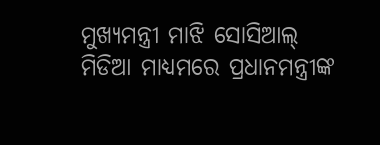ମୁଖ୍ୟମନ୍ତ୍ରୀ ମାଝି ସୋସିଆଲ୍ ମିଡିଆ ମାଧ୍ୟମରେ ପ୍ରଧାନମନ୍ତ୍ରୀଙ୍କ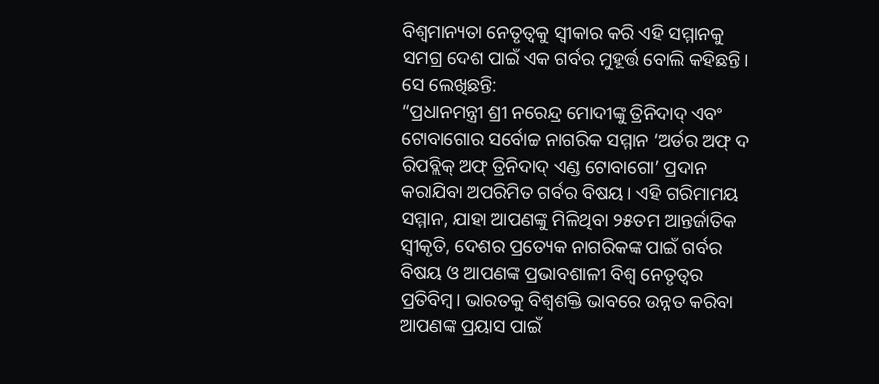ବିଶ୍ୱମାନ୍ୟତା ନେତୃତ୍ୱକୁ ସ୍ୱୀକାର କରି ଏହି ସମ୍ମାନକୁ ସମଗ୍ର ଦେଶ ପାଇଁ ଏକ ଗର୍ବର ମୁହୂର୍ତ୍ତ ବୋଲି କହିଛନ୍ତି। ସେ ଲେଖିଛନ୍ତି:
“ପ୍ରଧାନମନ୍ତ୍ରୀ ଶ୍ରୀ ନରେନ୍ଦ୍ର ମୋଦୀଙ୍କୁ ତ୍ରିନିଦାଦ୍ ଏବଂ ଟୋବାଗୋର ସର୍ବୋଚ୍ଚ ନାଗରିକ ସମ୍ମାନ ‘ଅର୍ଡର ଅଫ୍ ଦ ରିପବ୍ଲିକ୍ ଅଫ୍ ତ୍ରିନିଦାଦ୍ ଏଣ୍ଡ ଟୋବାଗୋ’ ପ୍ରଦାନ କରାଯିବା ଅପରିମିତ ଗର୍ବର ବିଷୟ। ଏହି ଗରିମାମୟ ସମ୍ମାନ, ଯାହା ଆପଣଙ୍କୁ ମିଳିଥିବା ୨୫ତମ ଆନ୍ତର୍ଜାତିକ ସ୍ୱୀକୃତି, ଦେଶର ପ୍ରତ୍ୟେକ ନାଗରିକଙ୍କ ପାଇଁ ଗର୍ବର ବିଷୟ ଓ ଆପଣଙ୍କ ପ୍ରଭାବଶାଳୀ ବିଶ୍ୱ ନେତୃତ୍ୱର ପ୍ରତିବିମ୍ବ। ଭାରତକୁ ବିଶ୍ୱଶକ୍ତି ଭାବରେ ଉନ୍ନତ କରିବା ଆପଣଙ୍କ ପ୍ରୟାସ ପାଇଁ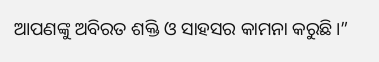ଆପଣଙ୍କୁ ଅବିରତ ଶକ୍ତି ଓ ସାହସର କାମନା କରୁଛି।”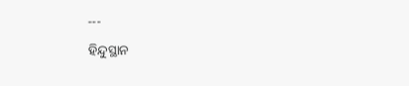---
ହିନ୍ଦୁସ୍ଥାନ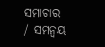ସମାଚାର / ସମନ୍ୱୟ